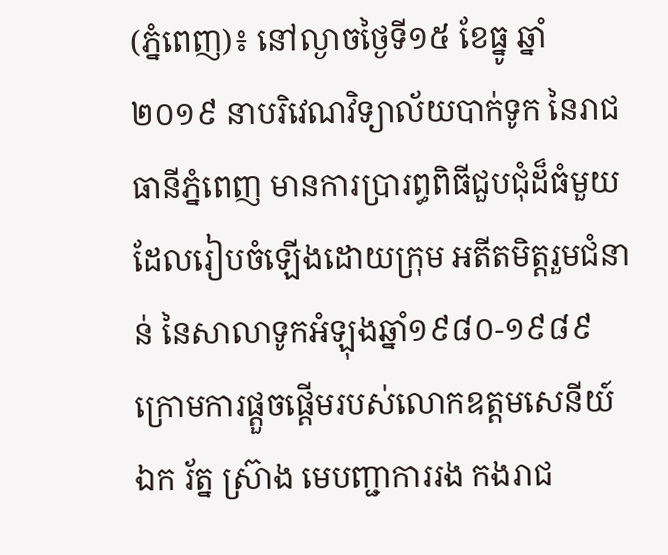(ភ្នំពេញ)៖ នៅល្ងាចថ្ងៃទី១៥ ខែធ្នូ ឆ្នាំ២០១៩ នាបរិវេណវិទ្យាល័យបាក់ទូក នៃរាជធានីភ្នំពេញ មានការប្រារព្ធពិធីជួបជុំដ៏ធំមួយ ដែលរៀបចំឡើងដោយក្រុម អតីតមិត្តរួមជំនាន់ នៃសាលាទូកអំឡុងឆ្នាំ១៩៨០-១៩៨៩ ក្រោមការផ្តួចផ្តើមរបស់លោកឧត្តមសេនីយ៍ឯក រ័ត្ន ស្រ៊ាង មេបញ្ជាការរង កងរាជ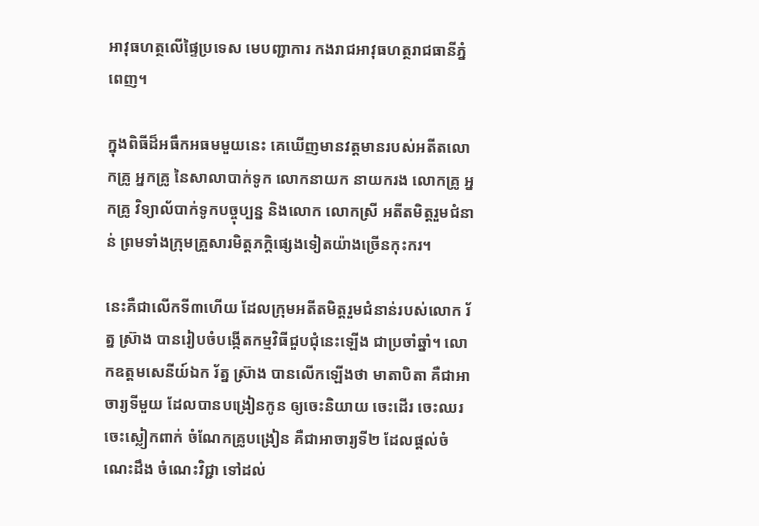អាវុធហត្ថលើផ្ទៃប្រទេស មេបញ្ជាការ កងរាជអាវុធហត្ថរាជធានីភ្នំពេញ។

ក្នុងពិធីដ៏អធឹកអធមមួយនេះ គេឃើញមានវត្តមានរបស់អតីតលោកគ្រូ អ្នកគ្រូ នៃសាលាបាក់ទូក លោកនាយក នាយករង លោកគ្រូ អ្នកគ្រូ វិទ្យាល័បាក់ទូកបច្ចុប្បន្ន និងលោក លោកស្រី អតីតមិត្តរួមជំនាន់ ព្រមទាំងក្រុមគ្រួសារមិត្តភក្តិផ្សេងទៀតយ៉ាងច្រើនកុះករ។

នេះគឺជាលើកទី៣ហើយ ដែលក្រុមអតីតមិត្តរួមជំនាន់របស់លោក រ័ត្ន ស្រ៊ាង បានរៀបចំបង្កើតកម្មវិធីជួបជុំនេះឡើង ជាប្រចាំឆ្នាំ។ លោកឧត្តមសេនីយ៍ឯក រ័ត្ន ស្រ៊ាង បានលើកឡើងថា មាតាបិតា គឺជាអាចារ្យទីមួយ ដែលបានបង្រៀនកូន ឲ្យចេះនិយាយ ចេះដើរ ចេះឈរ ចេះស្លៀកពាក់ ចំណែកគ្រូបង្រៀន គឺជាអាចារ្យទី២ ដែលផ្ដល់ចំណេះដឹង ចំណេះវិជ្ជា ទៅដល់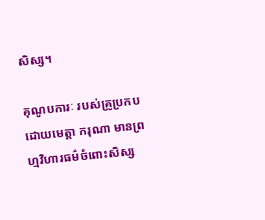សិស្ស។

គុណូបការៈ របស់គ្រូប្រកបដោយមេត្ដា ករុណា មានព្រហ្មវិហារធម៌ចំពោះសិស្ស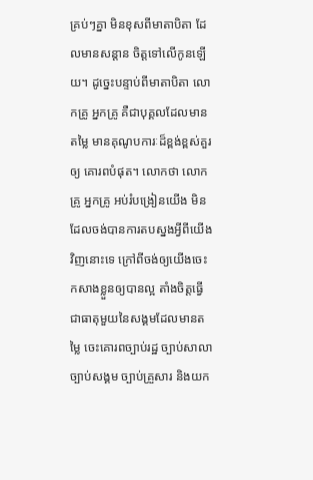គ្រប់ៗគ្នា មិនខុសពីមាតាបិតា ដែលមានសន្ដាន ចិត្ដទៅលើកូនឡើយ។ ដូច្នេះបន្ទាប់ពីមាតាបិតា លោកគ្រូ អ្នកគ្រូ គឺជាបុគ្គលដែលមានតម្លៃ មានគុណូបការៈដ៏ខ្ពង់ខ្ពស់គួរឲ្យ គោរពបំផុត។ លោកថា លោកគ្រូ អ្នកគ្រូ អប់រំបង្រៀនយើង មិនដែលចង់បានការតបស្នងអ្វីពីយើងវិញនោះទេ ក្រៅពីចង់ឲ្យយើងចេះ កសាងខ្លួនឲ្យបានល្អ តាំងចិត្តធ្វើជាធាតុមួយនៃសង្គមដែលមានតម្លៃ ចេះគោរពច្បាប់រដ្ឋ ច្បាប់សាលា ច្បាប់សង្គម ច្បាប់គ្រួសារ និងយក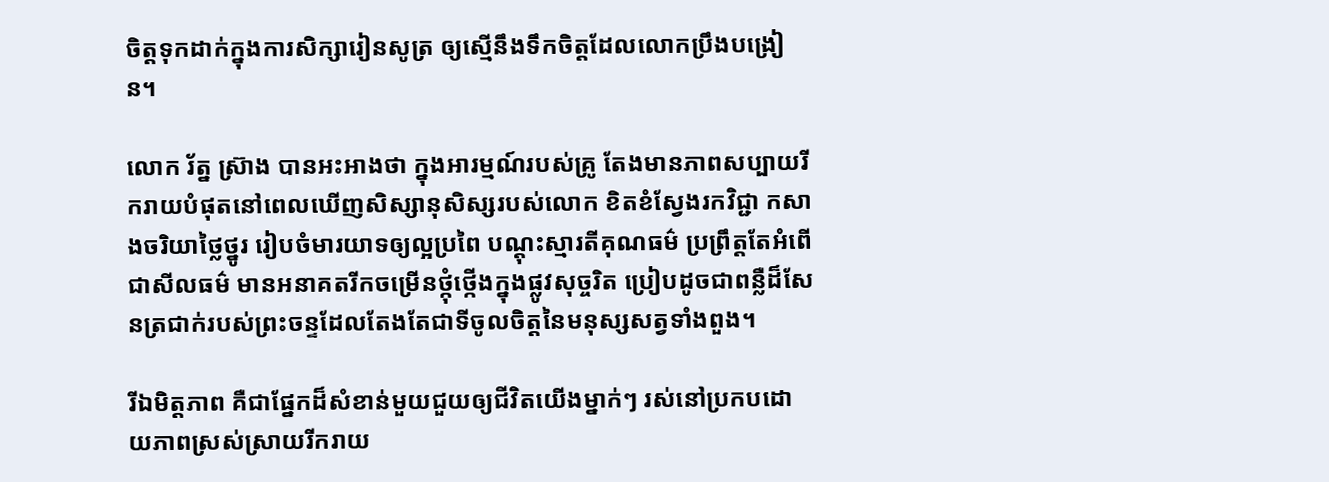ចិត្ដទុកដាក់ក្នុងការសិក្សារៀនសូត្រ ឲ្យស្មើនឹងទឹកចិត្តដែលលោកប្រឹងបង្រៀន។

លោក រ័ត្ន ស្រ៊ាង បានអះអាងថា ក្នុងអារម្មណ៍របស់គ្រូ តែងមានភាពសប្បាយរីករាយបំផុតនៅពេលឃើញសិស្សានុសិស្សរបស់លោក ខិតខំស្វែងរកវិជ្ជា កសាងចរិយាថ្លៃថ្នូរ រៀបចំមារយាទឲ្យល្អប្រពៃ បណ្ដុះស្មារតីគុណធម៌ ប្រព្រឹត្តតែអំពើជាសីលធម៌ មានអនាគតរីកចម្រើនថ្កុំថ្កើងក្នុងផ្លូវសុច្ចរិត ប្រៀបដូចជាពន្លឺដ៏សែនត្រជាក់របស់ព្រះចន្ទដែលតែងតែជាទីចូលចិត្តនៃមនុស្សសត្វទាំងពួង។

រីឯមិត្តភាព គឺជាផ្នែកដ៏សំខាន់មួយជួយឲ្យជីវិតយើងម្នាក់ៗ រស់នៅប្រកបដោយភាពស្រស់ស្រាយរីករាយ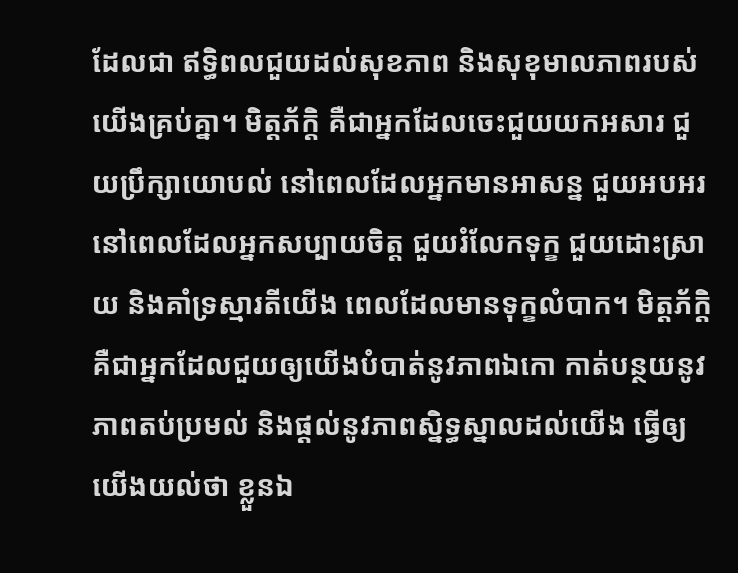ដែលជា ឥទ្ធិពលជួយដល់សុខភាព និងសុខុមាលភាពរបស់យើងគ្រប់គ្នា។ មិត្តភ័ក្តិ គឺជាអ្នកដែលចេះជួយយកអសារ ជួយប្រឹក្សាយោបល់ នៅពេលដែលអ្នកមានអាសន្ន ជួយអបអរនៅពេលដែលអ្នកសប្បាយចិត្ត ជួយរំលែកទុក្ខ ជួយដោះស្រាយ និងគាំទ្រស្មារតីយើង ពេលដែលមានទុក្ខលំបាក។ មិត្តភ័ក្តិ គឺជាអ្នកដែលជួយឲ្យយើងបំបាត់នូវភាពឯកោ កាត់បន្ថយនូវភាពតប់ប្រមល់ និងផ្តល់នូវភាពស្និទ្ធស្នាលដល់យើង ធ្វើឲ្យយើងយល់ថា ខ្លួនឯ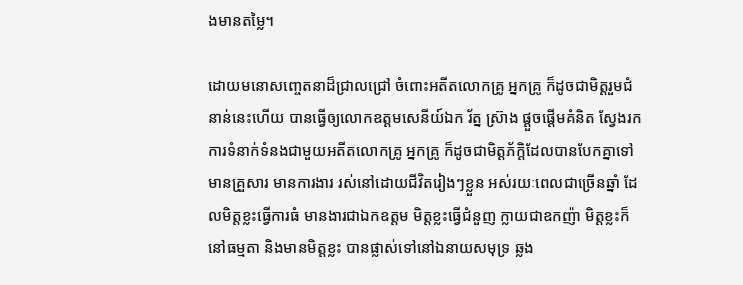ងមានតម្លៃ។

ដោយមនោសញ្ចេតនាដ៏ជ្រាលជ្រៅ ចំពោះអតីតលោកគ្រូ អ្នកគ្រូ ក៏ដូចជាមិត្តរួមជំនាន់នេះហើយ បានធ្វើឲ្យលោកឧត្តមសេនីយ៍ឯក រ័ត្ន ស្រ៊ាង ផ្តួចផ្តើមគំនិត ស្វែងរកការទំនាក់ទំនងជាមួយអតីតលោកគ្រូ អ្នកគ្រូ ក៏ដូចជាមិត្តភ័ក្តិដែលបានបែកគ្នាទៅមានគ្រួសារ មានការងារ រស់នៅដោយជីវិតរៀងៗខ្លួន អស់រយៈពេលជាច្រើនឆ្នាំ ដែលមិត្តខ្លះធ្វើការធំ មានងារជាឯកឧត្តម មិត្តខ្លះធ្វើជំនួញ ក្លាយជាឧកញ៉ា មិត្តខ្លះក៏នៅធម្មតា និងមានមិត្តខ្លះ បានផ្លាស់ទៅនៅឯនាយសមុទ្រ ឆ្លង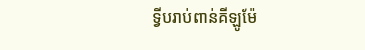ទ្វីបរាប់ពាន់គីឡូម៉ែ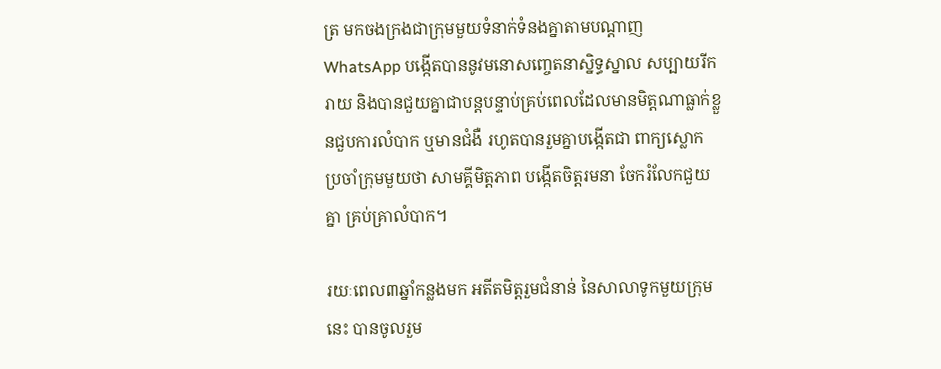ត្រ មកចងក្រងជាក្រុមមួយទំនាក់ទំនងគ្នាតាមបណ្តាញ WhatsApp បង្កើតបាននូវមនោសញ្ចេតនាស្និទ្ធស្នាល សប្បាយរីករាយ និងបានជួយគ្នាជាបន្តបន្ទាប់គ្រប់ពេលដែលមានមិត្តណាធ្លាក់ខ្លួនជួបការលំបាក ឬមានជំងឺ រហូតបានរួមគ្នាបង្កើតជា ពាក្យស្លោក ប្រចាំក្រុមមួយថា សាមគ្គីមិត្តភាព បង្កើតចិត្តរមនា ចែករំលែកជួយគ្នា គ្រប់គ្រាលំបាក។

រយៈពេល៣ឆ្នាំកន្លងមក អតីតមិត្តរួមជំនាន់ នៃសាលាទូកមួយក្រុមនេះ បានចូលរួម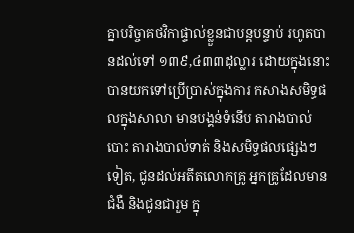គ្នាបរិច្ចាគថវិកាផ្ទាល់ខ្លួនជាបន្តបន្ទាប់ រហូតបានដល់ទៅ ១៣៩,៤៣៣ដុល្លារ ដោយក្នុងនោះ បានយកទៅប្រើប្រាស់ក្នុងការ កសាងសមិទ្ធផលក្នុងសាលា មានបង្គន់ទំនើប តារាងបាល់បោះ តារាងបាល់ទាត់ និងសមិទ្ធផលផ្សេងៗទៀត, ជូនដល់អតីតលោកគ្រូ អ្នកគ្រូដែលមានជំងឺ និងជូនជារួម ក្នុ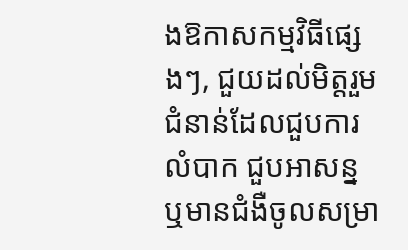ងឱកាសកម្មវិធីផ្សេងៗ, ជួយដល់មិត្តរួមជំនាន់ដែលជួបការលំបាក ជួបអាសន្ន ឬមានជំងឺចូលសម្រា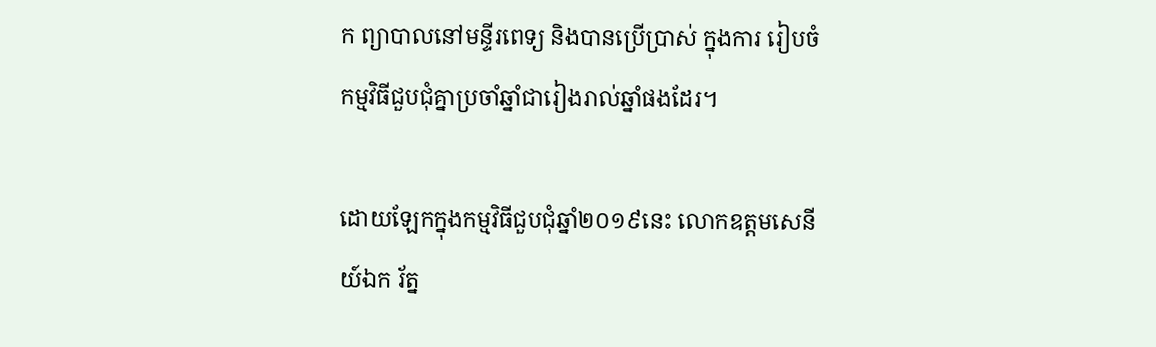ក ព្យាបាលនៅមន្ទីរពេទ្យ និងបានប្រើប្រាស់ ក្នុងការ រៀបចំកម្មវិធីជួបជុំគ្នាប្រចាំឆ្នាំជារៀងរាល់ឆ្នាំផងដែរ។

ដោយឡែកក្នុងកម្មវិធីជួបជុំឆ្នាំ២០១៩នេះ លោកឧត្តមសេនីយ៍ឯក រ័ត្ន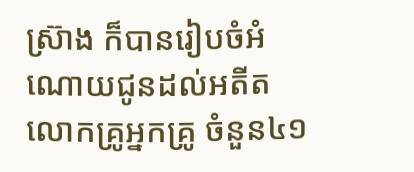ស្រ៊ាង ក៏បានរៀបចំអំណោយជូនដល់អតីត លោកគ្រូអ្នកគ្រូ ចំនួន៤១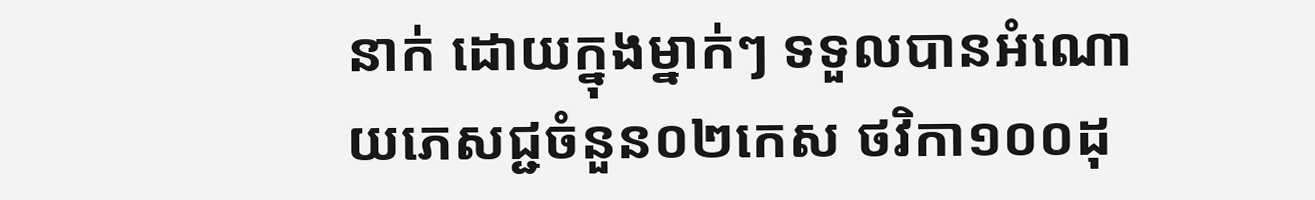នាក់ ដោយក្នុងម្នាក់ៗ ទទួលបានអំណោយភេសជ្ជចំនួន០២កេស ថវិកា១០០ដុ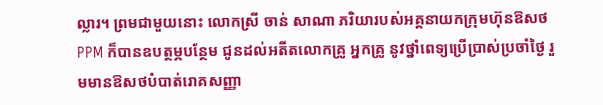ល្លារ។ ព្រមជាមួយនោះ លោកស្រី ចាន់ សាណា ភរិយារបស់អគ្គនាយកក្រុមហ៊ុនឱសថ PPM ក៏បានឧបត្ថម្ភបន្ថែម ជូនដល់អតីតលោកគ្រូ អ្នកគ្រូ នូវថ្នាំពេទ្យប្រើប្រាស់ប្រចាំថ្ងៃ រួមមានឱសថបំបាត់រោគសញ្ញា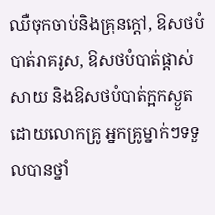ឈឺចុកចាប់និងគ្រុនក្តៅ, ឱសថបំបាត់រាគរូស, ឱសថបំបាត់ផ្តាស់សាយ និងឱសថបំបាត់ក្អកស្ងួត ដោយលោកគ្រូ អ្នកគ្រូម្នាក់ៗទទួលបានថ្នាំ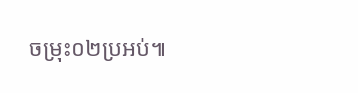ចម្រុះ០២ប្រអប់៕